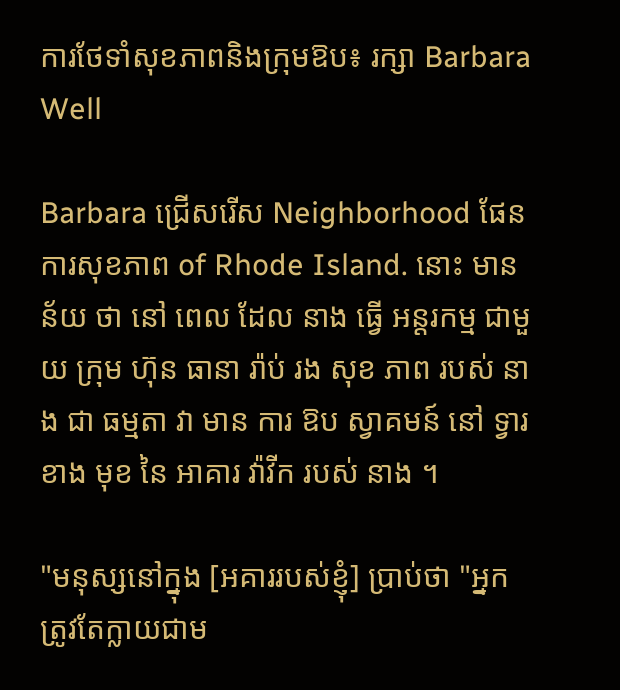ការថែទាំសុខភាពនិងក្រុមឱប៖ រក្សា Barbara Well

Barbara ជ្រើសរើស Neighborhood ផែនការសុខភាព of Rhode Island. នោះ មាន ន័យ ថា នៅ ពេល ដែល នាង ធ្វើ អន្តរកម្ម ជាមួយ ក្រុម ហ៊ុន ធានា រ៉ាប់ រង សុខ ភាព របស់ នាង ជា ធម្មតា វា មាន ការ ឱប ស្វាគមន៍ នៅ ទ្វារ ខាង មុខ នៃ អាគារ វ៉ាវីក របស់ នាង ។

"មនុស្សនៅក្នុង [អគាររបស់ខ្ញុំ] ប្រាប់ថា "អ្នកត្រូវតែក្លាយជាម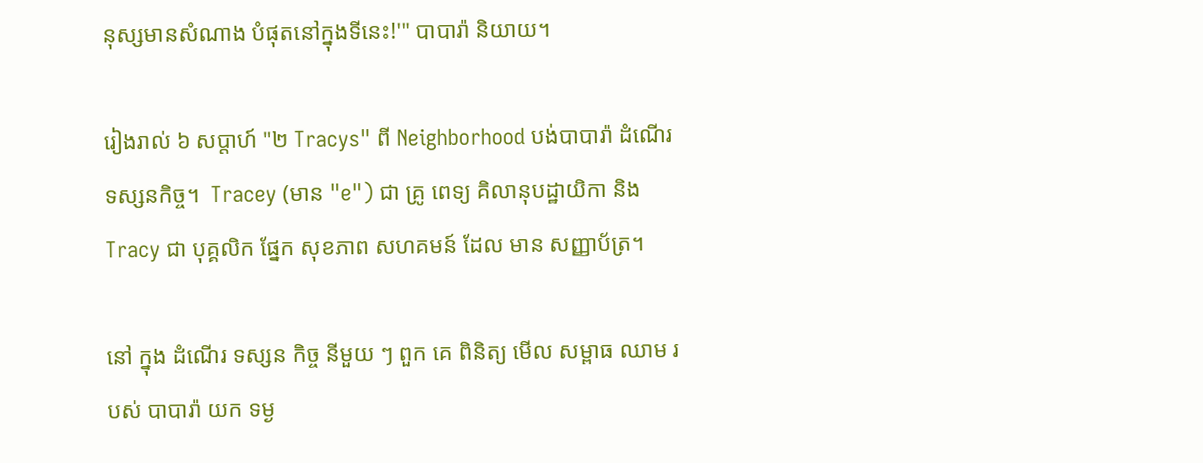នុស្សមានសំណាង បំផុតនៅក្នុងទីនេះ!'" បាបារ៉ា និយាយ។

រៀងរាល់ ៦ សប្តាហ៍ "២ Tracys" ពី Neighborhood បង់បាបារ៉ា ដំណើរទស្សនកិច្ច។  Tracey (មាន "e") ជា គ្រូ ពេទ្យ គិលានុបដ្ឋាយិកា និង Tracy ជា បុគ្គលិក ផ្នែក សុខភាព សហគមន៍ ដែល មាន សញ្ញាប័ត្រ។

នៅ ក្នុង ដំណើរ ទស្សន កិច្ច នីមួយ ៗ ពួក គេ ពិនិត្យ មើល សម្ពាធ ឈាម របស់ បាបារ៉ា យក ទម្ង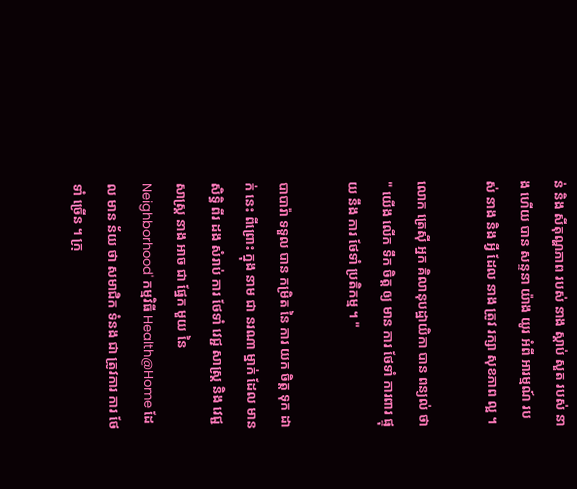ន់ និង សីតុណ្ហភាព របស់ នាង ស្តាប់ សួត របស់ នាង ហើយ បាន សន្ទនា យ៉ាង យូរ អំពី អារម្មណ៍ របស់ នាង និង អ្វី ដែល នាង ត្រូវ រក្សា សុខភាព ល្អ ។

លោក ត្រេស៊ី អ្នក គិលានុបដ្ឋាយិកា បាន ពន្យល់ ថា " យើង លើក ទឹក ចិត្ត ឲ្យ មាន ការ ថែទាំ ការពារ ផ្ទុយ នឹង ការ ថែទាំ ប្រតិកម្ម ។ "

បាបារ៉ា ទទួល បាន កម្រិត នៃ ការ យក ចិត្ត ទុក ដាក់ នេះ ពីព្រោះ ក្នុង នាម ជា នរណា ម្នាក់ ដែល មាន សិទ្ធិ ពីរ ដង សំរាប់ ការ ថែទាំ វេជ្ជ សាស្ត្រ និង វេជ្ជ សាស្ត្រ នាង អាច ជា ផ្នែក មួយ នៃ Neighborhood' កម្មវិធី Health@Home ដែល មាន ន័យ ថា សមាជិក ទំនង ជា ត្រូវការ ការ ថែទាំ ច្រើន ។ ក្រុ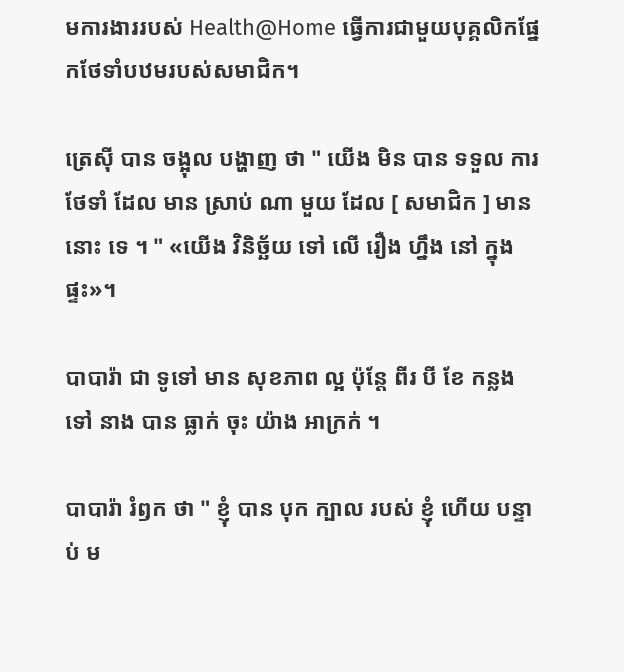មការងាររបស់ Health@Home ធ្វើការជាមួយបុគ្គលិកផ្នែកថែទាំបឋមរបស់សមាជិក។

ត្រេស៊ី បាន ចង្អុល បង្ហាញ ថា " យើង មិន បាន ទទួល ការ ថែទាំ ដែល មាន ស្រាប់ ណា មួយ ដែល [ សមាជិក ] មាន នោះ ទេ ។ " «យើង វិនិច្ឆ័យ ទៅ លើ រឿង ហ្នឹង នៅ ក្នុង ផ្ទះ»។

បាបារ៉ា ជា ទូទៅ មាន សុខភាព ល្អ ប៉ុន្តែ ពីរ បី ខែ កន្លង ទៅ នាង បាន ធ្លាក់ ចុះ យ៉ាង អាក្រក់ ។

បាបារ៉ា រំឭក ថា " ខ្ញុំ បាន បុក ក្បាល របស់ ខ្ញុំ ហើយ បន្ទាប់ ម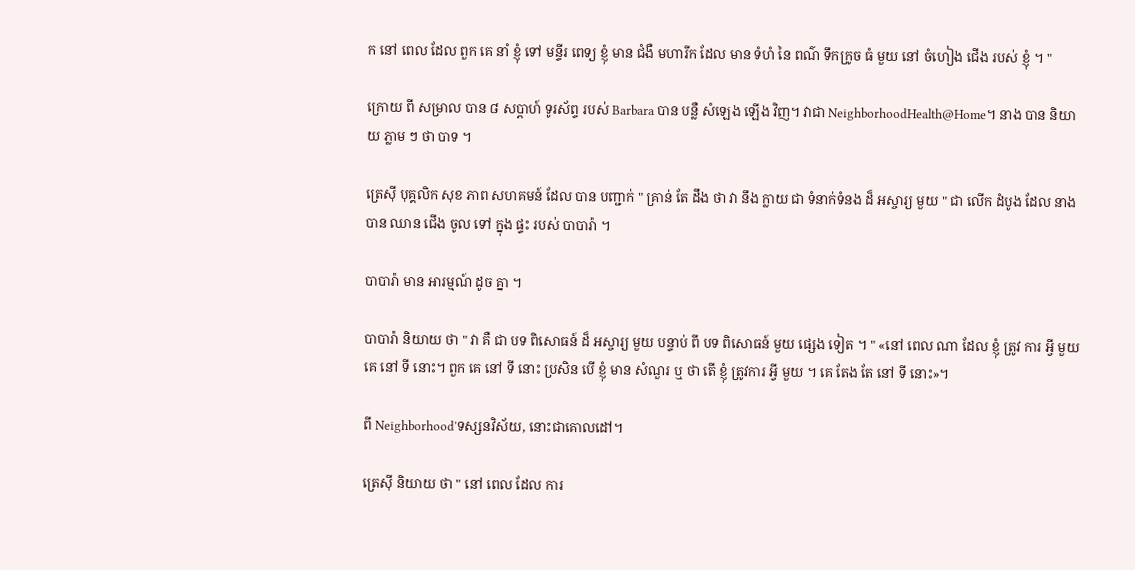ក នៅ ពេល ដែល ពួក គេ នាំ ខ្ញុំ ទៅ មន្ទីរ ពេទ្យ ខ្ញុំ មាន ជំងឺ មហារីក ដែល មាន ទំហំ នៃ ពណ៌ ទឹកក្រូច ធំ មួយ នៅ ចំហៀង ជើង របស់ ខ្ញុំ ។ "

ក្រោយ ពី សម្រាល បាន ៨ សប្តាហ៍ ទូរស័ព្ទ របស់ Barbara បាន បន្លឺ សំឡេង ឡើង វិញ។ វាជា NeighborhoodHealth@Home។ នាង បាន និយាយ ភ្លាម ៗ ថា បាទ ។

ត្រេស៊ី បុគ្គលិក សុខ ភាព សហគមន៍ ដែល បាន បញ្ជាក់ " គ្រាន់ តែ ដឹង ថា វា នឹង ក្លាយ ជា ទំនាក់ទំនង ដ៏ អស្ចារ្យ មួយ " ជា លើក ដំបូង ដែល នាង បាន ឈាន ជើង ចូល ទៅ ក្នុង ផ្ទះ របស់ បាបារ៉ា ។

បាបារ៉ា មាន អារម្មណ៍ ដូច គ្នា ។

បាបារ៉ា និយាយ ថា " វា គឺ ជា បទ ពិសោធន៍ ដ៏ អស្ចារ្យ មួយ បន្ទាប់ ពី បទ ពិសោធន៍ មួយ ផ្សេង ទៀត ។ " «នៅ ពេល ណា ដែល ខ្ញុំ ត្រូវ ការ អ្វី មួយ គេ នៅ ទី នោះ។ ពួក គេ នៅ ទី នោះ ប្រសិន បើ ខ្ញុំ មាន សំណួរ ឬ ថា តើ ខ្ញុំ ត្រូវការ អ្វី មួយ ។ គេ តែង តែ នៅ ទី នោះ»។

ពី Neighborhood'ទស្សនវិស័យ, នោះជាគោលដៅ។

ត្រេស៊ី និយាយ ថា " នៅ ពេល ដែល ការ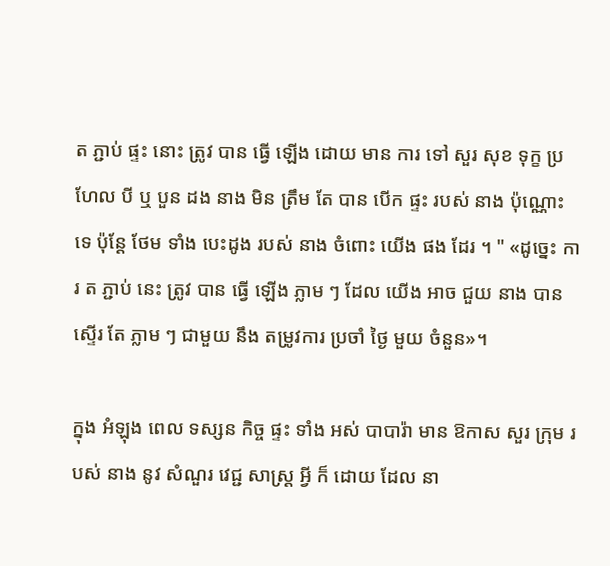ត ភ្ជាប់ ផ្ទះ នោះ ត្រូវ បាន ធ្វើ ឡើង ដោយ មាន ការ ទៅ សួរ សុខ ទុក្ខ ប្រហែល បី ឬ បួន ដង នាង មិន ត្រឹម តែ បាន បើក ផ្ទះ របស់ នាង ប៉ុណ្ណោះ ទេ ប៉ុន្តែ ថែម ទាំង បេះដូង របស់ នាង ចំពោះ យើង ផង ដែរ ។ " «ដូច្នេះ ការ ត ភ្ជាប់ នេះ ត្រូវ បាន ធ្វើ ឡើង ភ្លាម ៗ ដែល យើង អាច ជួយ នាង បាន ស្ទើរ តែ ភ្លាម ៗ ជាមួយ នឹង តម្រូវការ ប្រចាំ ថ្ងៃ មួយ ចំនួន»។

ក្នុង អំឡុង ពេល ទស្សន កិច្ច ផ្ទះ ទាំង អស់ បាបារ៉ា មាន ឱកាស សួរ ក្រុម របស់ នាង នូវ សំណួរ វេជ្ជ សាស្ត្រ អ្វី ក៏ ដោយ ដែល នា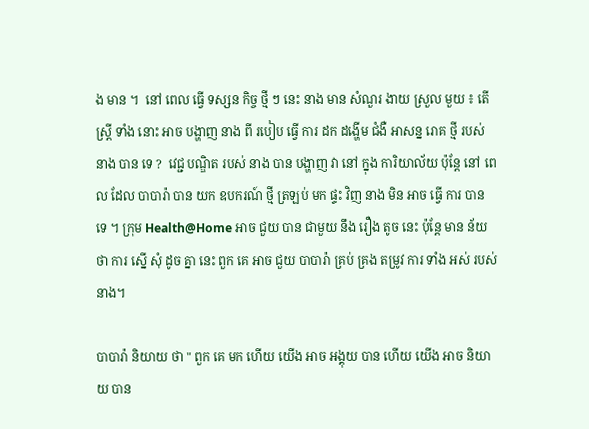ង មាន ។  នៅ ពេល ធ្វើ ទស្សន កិច្ច ថ្មី ៗ នេះ នាង មាន សំណួរ ងាយ ស្រួល មួយ ៖ តើ ស្ត្រី ទាំង នោះ អាច បង្ហាញ នាង ពី របៀប ធ្វើ ការ ដក ដង្ហើម ជំងឺ អាសន្ន រោគ ថ្មី របស់ នាង បាន ទេ ?  វេជ្ជ បណ្ឌិត របស់ នាង បាន បង្ហាញ វា នៅ ក្នុង ការិយាល័យ ប៉ុន្តែ នៅ ពេល ដែល បាបារ៉ា បាន យក ឧបករណ៍ ថ្មី ត្រឡប់ មក ផ្ទះ វិញ នាង មិន អាច ធ្វើ ការ បាន ទេ ។ ក្រុម Health@Home អាច ជួយ បាន ជាមួយ នឹង រឿង តូច នេះ ប៉ុន្តែ មាន ន័យ ថា ការ ស្នើ សុំ ដូច គ្នា នេះ ពួក គេ អាច ជួយ បាបារ៉ា គ្រប់ គ្រង តម្រូវ ការ ទាំង អស់ របស់ នាង។

បាបារ៉ា និយាយ ថា " ពួក គេ មក ហើយ យើង អាច អង្គុយ បាន ហើយ យើង អាច និយាយ បាន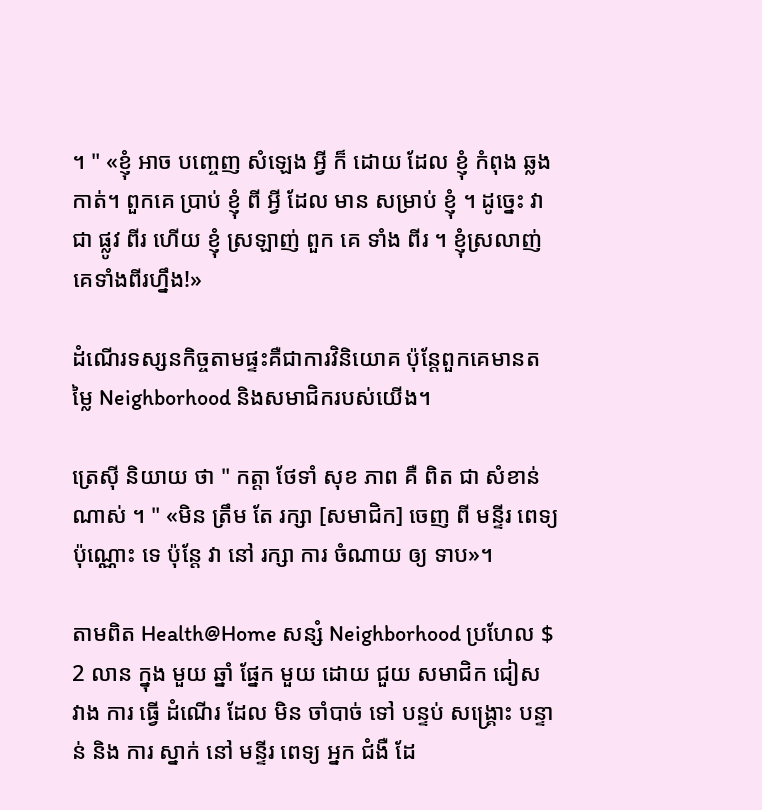។ " «ខ្ញុំ អាច បញ្ចេញ សំឡេង អ្វី ក៏ ដោយ ដែល ខ្ញុំ កំពុង ឆ្លង កាត់។ ពួកគេ ប្រាប់ ខ្ញុំ ពី អ្វី ដែល មាន សម្រាប់ ខ្ញុំ ។ ដូច្នេះ វា ជា ផ្លូវ ពីរ ហើយ ខ្ញុំ ស្រឡាញ់ ពួក គេ ទាំង ពីរ ។ ខ្ញុំស្រលាញ់គេទាំងពីរហ្នឹង!»

ដំណើរទស្សនកិច្ចតាមផ្ទះគឺជាការវិនិយោគ ប៉ុន្តែពួកគេមានតម្លៃ Neighborhood និងសមាជិករបស់យើង។

ត្រេស៊ី និយាយ ថា " កត្តា ថែទាំ សុខ ភាព គឺ ពិត ជា សំខាន់ ណាស់ ។ " «មិន ត្រឹម តែ រក្សា [សមាជិក] ចេញ ពី មន្ទីរ ពេទ្យ ប៉ុណ្ណោះ ទេ ប៉ុន្តែ វា នៅ រក្សា ការ ចំណាយ ឲ្យ ទាប»។

តាមពិត Health@Home សន្សំ Neighborhood ប្រហែល $ 2 លាន ក្នុង មួយ ឆ្នាំ ផ្នែក មួយ ដោយ ជួយ សមាជិក ជៀស វាង ការ ធ្វើ ដំណើរ ដែល មិន ចាំបាច់ ទៅ បន្ទប់ សង្គ្រោះ បន្ទាន់ និង ការ ស្នាក់ នៅ មន្ទីរ ពេទ្យ អ្នក ជំងឺ ដែ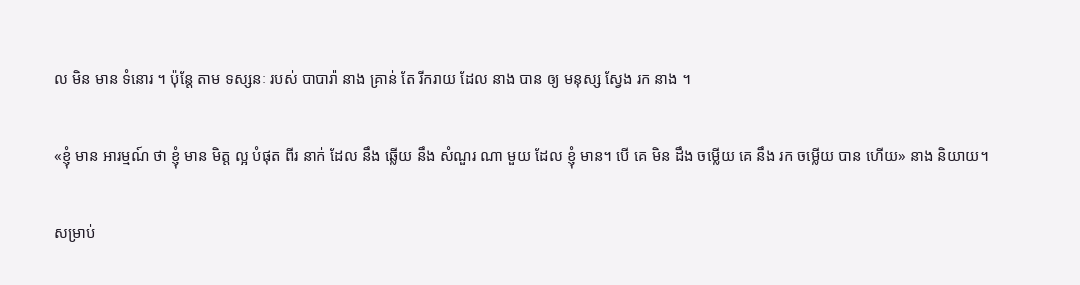ល មិន មាន ទំនោរ ។ ប៉ុន្តែ តាម ទស្សនៈ របស់ បាបារ៉ា នាង គ្រាន់ តែ រីករាយ ដែល នាង បាន ឲ្យ មនុស្ស ស្វែង រក នាង ។

«ខ្ញុំ មាន អារម្មណ៍ ថា ខ្ញុំ មាន មិត្ត ល្អ បំផុត ពីរ នាក់ ដែល នឹង ឆ្លើយ នឹង សំណួរ ណា មួយ ដែល ខ្ញុំ មាន។ បើ គេ មិន ដឹង ចម្លើយ គេ នឹង រក ចម្លើយ បាន ហើយ» នាង និយាយ។

សម្រាប់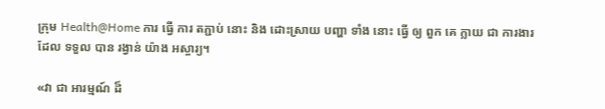ក្រុម Health@Home ការ ធ្វើ ការ តភ្ជាប់ នោះ និង ដោះស្រាយ បញ្ហា ទាំង នោះ ធ្វើ ឲ្យ ពួក គេ ក្លាយ ជា ការងារ ដែល ទទួល បាន រង្វាន់ យ៉ាង អស្ចារ្យ។

«វា ជា អារម្មណ៍ ដ៏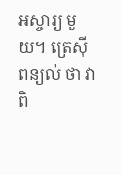អស្ចារ្យ មួយ។ ត្រេស៊ី ពន្យល់ ថា វា ពិ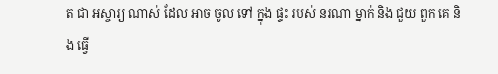ត ជា អស្ចារ្យ ណាស់ ដែល អាច ចូល ទៅ ក្នុង ផ្ទះ របស់ នរណា ម្នាក់ និង ជួយ ពួក គេ និង ធ្វើ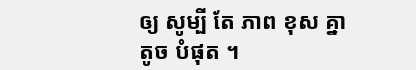ឲ្យ សូម្បី តែ ភាព ខុស គ្នា តូច បំផុត ។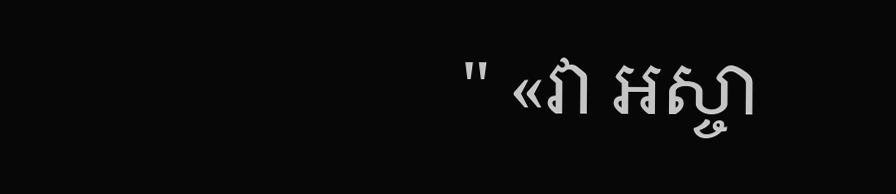" «វា អស្ចា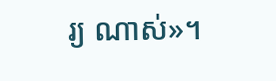រ្យ ណាស់»។